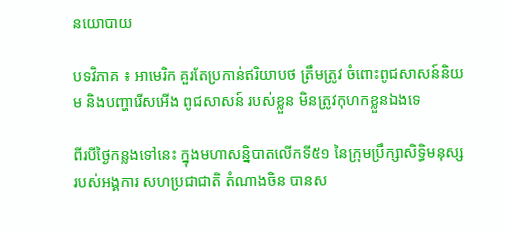នយោបាយ

បទវិភាគ ៖ អាមេរិក គួរតែប្រកាន់ឥរិយាបថ ត្រឹមត្រូវ ចំពោះពូជសាសន៍និយម និងបញ្ហារើសអើង ពូជសាសន៍ របស់ខ្លួន មិនត្រូវកុហកខ្លួនឯងទេ

ពីរបីថ្ងៃកន្លងទៅនេះ ក្នុងមហាសន្និបាតលើកទី៥១ នៃក្រុមប្រឹក្សាសិទ្ធិមនុស្ស របស់អង្គការ សហប្រជាជាតិ តំណាងចិន បានស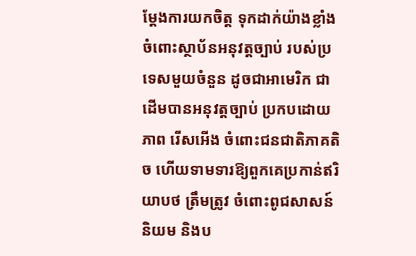ម្តែងការយកចិត្ត ទុកដាក់យ៉ាងខ្លាំង ចំពោះស្ថាប័នអនុវត្តច្បាប់ របស់ប្រទេសមួយចំនួន ដូចជាអាមេរិក ជាដើមបានអនុវត្តច្បាប់ ប្រកបដោយភាព រើសអើង ចំពោះជនជាតិភាគតិច ហើយទាមទារឱ្យពួកគេប្រកាន់ឥរិយាបថ ត្រឹមត្រូវ ចំពោះពូជសាសន៍និយម និងប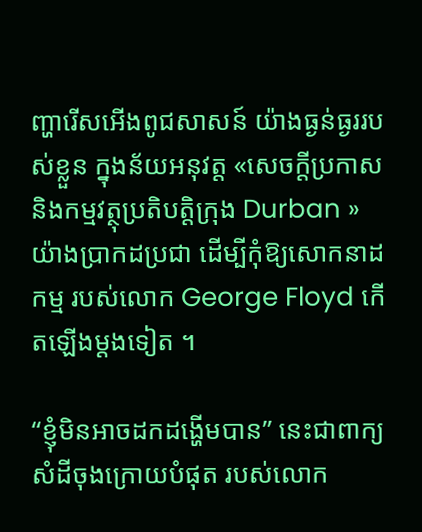ញ្ហារើសអើងពូជសាសន៍ យ៉ាងធ្ងន់ធ្ងររបស់ខ្លួន ក្នុងន័យអនុវត្ត «សេចក្តីប្រកាស និងកម្មវត្ថុប្រតិបតិ្តក្រុង Durban »យ៉ាងប្រាកដប្រជា ដើម្បីកុំឱ្យសោកនាដកម្ម របស់លោក George Floyd កើតឡើងម្តងទៀត ។

“ខ្ញុំមិនអាចដកដង្ហើមបាន” នេះជាពាក្យសំដីចុងក្រោយបំផុត របស់លោក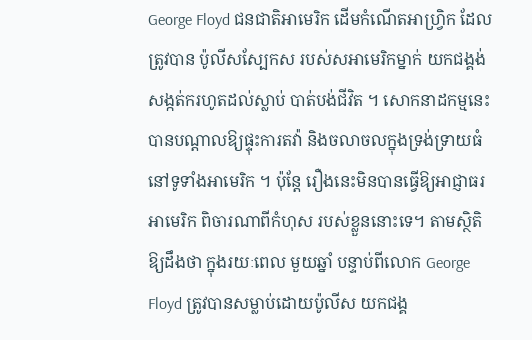George Floyd ជនជាតិអាមេរិក ដើមកំណើតអាហ្វ្រិក ដែលត្រូវបាន ប៉ូលីសស្បែកស របស់សអាមេរិកម្នាក់ យកជង្គង់សង្កត់ករហូតដល់ស្លាប់ បាត់បង់ជីវិត ។ សោកនាដកម្មនេះ បានបណ្តាលឱ្យផ្ទុះការតវ៉ា និងចលាចលក្នុងទ្រង់ទ្រាយធំ នៅទូទាំងអាមេរិក ។ ប៉ុន្តែ រឿងនេះមិនបានធ្វើឱ្យអាជ្ញាធរ អាមេរិក ពិចារណាពីកំហុស របស់ខ្លួននោះទេ។ តាមស្ថិតិឱ្យដឹងថា ក្នុងរយៈពេល មួយឆ្នាំ បន្ទាប់ពីលោក George Floyd ត្រូវបានសម្លាប់ដោយប៉ូលីស យកជង្គ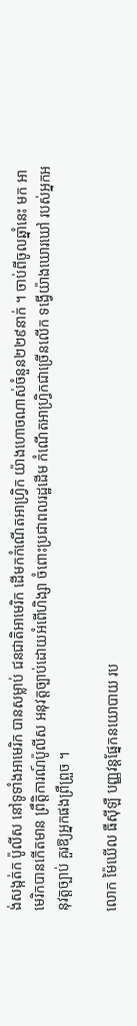ង់សង្កត់ក ប៉ូលីស នៅទូទាំងអាមេរិក បានសម្លាប់ ជនជាតិអាមេរិក ដើមកកំណើតអាហ្វ្រិក យ៉ាងហោចណាស់ចំនួន២២៩នាក់ ។ ចាប់ពីចូលឆ្នាំនេះ មក អាមេរិកបានកើតមាន ព្រឹតិ្តការណ៍ប៉ូលីស អនុវត្តច្បាប់ដោយអំពើហិង្សា ចំពោះប្រជាពលរដ្ឋដើម កំណើតអាហ្វ្រិកជាច្រើនលើក ទង្វើយ៉ាងឃោរឃៅ របស់អ្នកអនុវត្តច្បាប់ គួរឱ្យអ្នកផងព្រឺព្រួច ។

លោក ម៉ៃឃើល ធឺស៊ីឡឺ បញ្ញវន្តផ្នែកនយោបាយ រប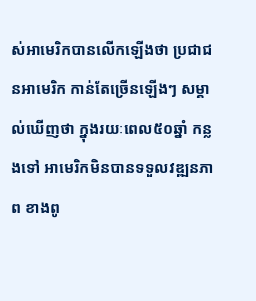ស់អាមេរិកបានលើកឡើងថា ប្រជាជនអាមេរិក កាន់តែច្រើនឡើងៗ សម្គាល់ឃើញថា ក្នុងរយៈពេល៥០ឆ្នាំ កន្លងទៅ អាមេរិកមិនបានទទួលវឌ្ឍនភាព ខាងពូ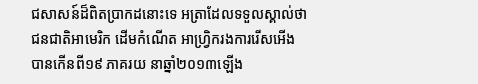ជសាសន៍ដ៏ពិតប្រាកដនោះទេ អត្រាដែលទទួលស្គាល់ថា ជនជាតិអាមេរិក ដើមកំណើត អាហ្វ្រិករងការរើសអើង បានកើនពី១៩ ភាគរយ នាឆ្នាំ២០១៣ឡើង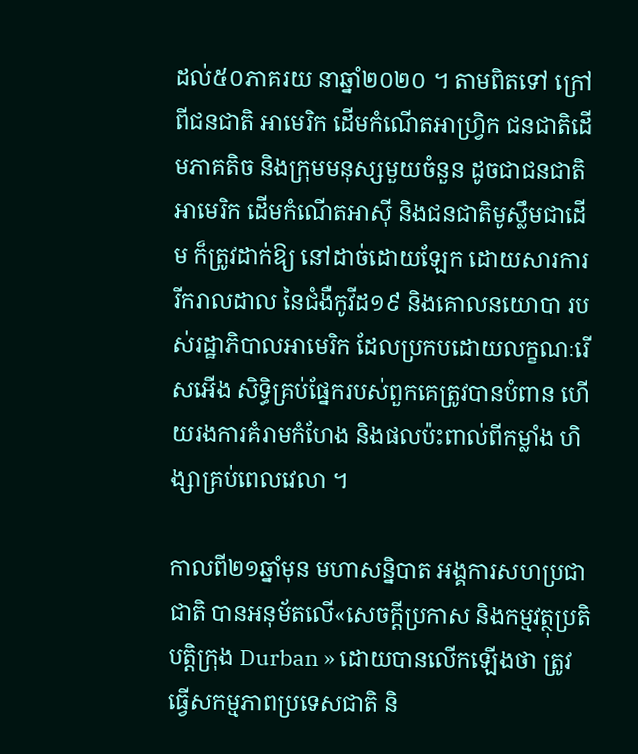ដល់៥០ភាគរយ នាឆ្នាំ២០២០ ។ តាមពិតទៅ ក្រៅពីជនជាតិ អាមេរិក ដើមកំណើតអាហ្វ្រិក ជនជាតិដើមភាគតិច និងក្រុមមនុស្សមួយចំនួន ដូចជាជនជាតិអាមេរិក ដើមកំណើតអាស៊ី និងជនជាតិមូស្លឹមជាដើម ក៏ត្រូវដាក់ឱ្យ នៅដាច់ដោយឡែក ដោយសារការ រីករាលដាល នៃជំងឺកូវីដ១៩ និងគោលនយោបា របស់រដ្ឋាភិបាលអាមេរិក ដែលប្រកបដោយលក្ខណៈរើសអើង សិទ្ធិគ្រប់ផ្នែករបស់ពួកគេត្រូវបានបំពាន ហើយរងការគំរាមកំហែង និងផលប៉ះពាល់ពីកម្លាំង ហិង្សាគ្រប់ពេលវេលា ។

កាលពី២១ឆ្នាំមុន មហាសន្និបាត អង្គការសហប្រជាជាតិ បានអនុម័តលើ«សេចក្តីប្រកាស និងកម្មវត្ថុប្រតិបតិ្តក្រុង Durban » ដោយបានលើកឡើងថា ត្រូវធ្វើសកម្មភាពប្រទេសជាតិ និ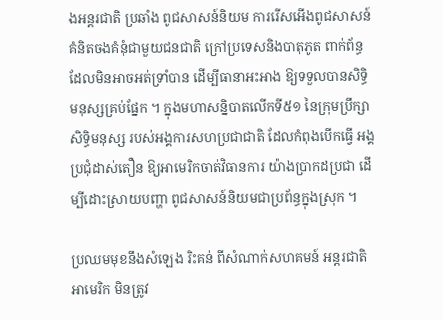ងអន្តរជាតិ ប្រឆាំង ពូជសាសន៍និយម ការរើសអើងពូជសាសន៍ គំនិតចងគំនុំជាមួយជនជាតិ ក្រៅប្រទេសនិងបាតុភូត ពាក់ព័ន្ធដែលមិនអាចអត់ទ្រាំបាន ដើម្បីធានាអះអាង ឱ្យទទួលបានសិទ្ធិ មនុស្សគ្រប់ផ្នែក ។ ក្នុងមហាសន្និបាតលើកទី៥១ នៃក្រុមប្រឹក្សាសិទ្ធិមនុស្ស របស់អង្គការសហប្រជាជាតិ ដែលកំពុងបើកធ្វើ អង្គប្រជុំដាស់តឿន ឱ្យអាមេរិកចាត់វិធានការ យ៉ាងប្រាកដប្រជា ដើម្បីដោះស្រាយបញ្ហា ពូជសាសន៍និយមជាប្រព័ន្ធក្នុងស្រុក ។

ប្រឈមមុខនឹងសំឡេង រិះគន់ ពីសំណាក់សហគមន៍ អន្តរជាតិ អាមេរិក មិនត្រូវ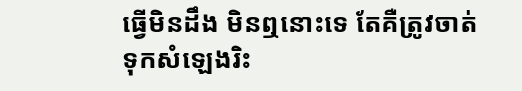ធ្វើមិនដឹង មិនឮនោះទេ តែគឺត្រូវចាត់ទុកសំឡេងរិះ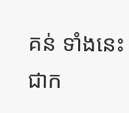គន់ ទាំងនេះជាក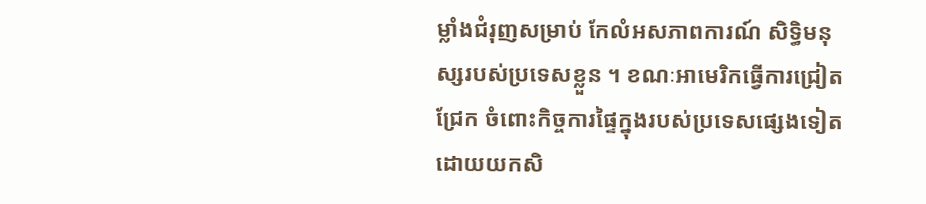ម្លាំងជំរុញសម្រាប់ កែលំអសភាពការណ៍ សិទ្ធិមនុស្សរបស់ប្រទេសខ្លួន ។ ខណៈអាមេរិកធ្វើការជ្រៀត ជ្រែក ចំពោះកិច្ចការផ្ទៃក្នុងរបស់ប្រទេសផ្សេងទៀត ដោយយកសិ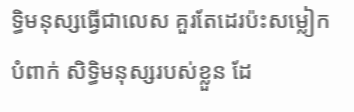ទ្ធិមនុស្សធ្វើជាលេស គួរតែដេរប៉ះសម្លៀកបំពាក់ សិទ្ធិមនុស្សរបស់ខ្លួន ដែ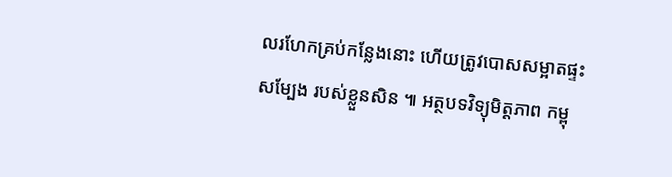លរហែកគ្រប់កន្លែងនោះ ហើយត្រូវបោសសម្អាតផ្ទះសម្បែង របស់ខ្លួនសិន ៕ អត្ថបទវិទ្យុមិត្តភាព កម្ពុ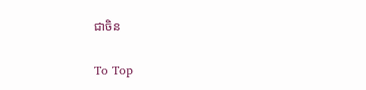ជាចិន

To Top